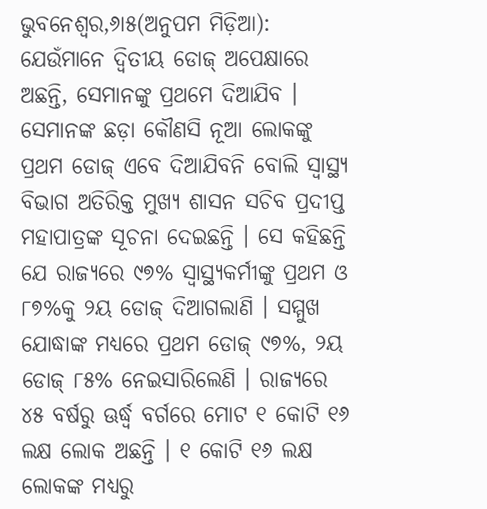ଭୁବନେଶ୍ୱର,୬ା୫(ଅନୁପମ ମିଡ଼ିଆ): ଯେଉଁମାନେ ଦ୍ୱିତୀୟ ଡୋଜ୍ ଅପେକ୍ଷାରେ ଅଛନ୍ତି, ସେମାନଙ୍କୁ ପ୍ରଥମେ ଦିଆଯିବ । ସେମାନଙ୍କ ଛଡ଼ା କୌଣସି ନୂଆ ଲୋକଙ୍କୁ ପ୍ରଥମ ଡୋଜ୍ ଏବେ ଦିଆଯିବନି ବୋଲି ସ୍ୱାସ୍ଥ୍ୟ ବିଭାଗ ଅତିରିକ୍ତ ମୁଖ୍ୟ ଶାସନ ସଚିବ ପ୍ରଦୀପ୍ତ ମହାପାତ୍ରଙ୍କ ସୂଚନା ଦେଇଛନ୍ତି । ସେ କହିଛନ୍ତି ଯେ ରାଜ୍ୟରେ ୯୭% ସ୍ୱାସ୍ଥ୍ୟକର୍ମୀଙ୍କୁ ପ୍ରଥମ ଓ ୮୭%କୁ ୨ୟ ଡୋଜ୍ ଦିଆଗଲାଣି । ସମ୍ମୁଖ ଯୋଦ୍ଧାଙ୍କ ମଧ୍ୟରେ ପ୍ରଥମ ଡୋଜ୍ ୯୭%, ୨ୟ ଡୋଜ୍ ୮୫% ନେଇସାରିଲେଣି । ରାଜ୍ୟରେ ୪୫ ବର୍ଷରୁ ଊର୍ଦ୍ଧ୍ୱ ବର୍ଗରେ ମୋଟ ୧ କୋଟି ୧୬ ଲକ୍ଷ ଲୋକ ଅଛନ୍ତି । ୧ କୋଟି ୧୬ ଲକ୍ଷ ଲୋକଙ୍କ ମଧ୍ୟରୁ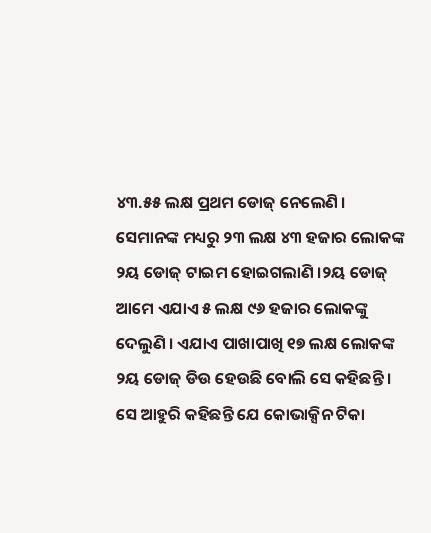୪୩.୫୫ ଲକ୍ଷ ପ୍ରଥମ ଡୋଜ୍ ନେଲେଣି । ସେମାନଙ୍କ ମଧ୍ୟରୁ ୨୩ ଲକ୍ଷ ୪୩ ହଜାର ଲୋକଙ୍କ ୨ୟ ଡୋଜ୍ ଟାଇମ ହୋଇଗଲାଣି ।୨ୟ ଡୋଜ୍ ଆମେ ଏଯାଏ ୫ ଲକ୍ଷ ୯୬ ହଜାର ଲୋକଙ୍କୁ ଦେଲୁଣି । ଏଯାଏ ପାଖାପାଖି ୧୭ ଲକ୍ଷ ଲୋକଙ୍କ ୨ୟ ଡୋଜ୍ ଡିଉ ହେଉଛି ବୋଲି ସେ କହିଛନ୍ତି ।
ସେ ଆହୁରି କହିଛନ୍ତି ଯେ କୋଭାକ୍ସିନ ଟିକା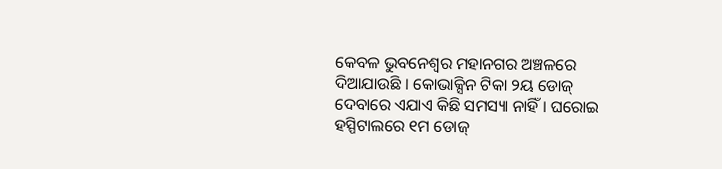କେବଳ ଭୁବନେଶ୍ୱର ମହାନଗର ଅଞ୍ଚଳରେ ଦିଆଯାଉଛି । କୋଭାକ୍ସିନ ଟିକା ୨ୟ ଡୋଜ୍ ଦେବାରେ ଏଯାଏ କିଛି ସମସ୍ୟା ନାହିଁ । ଘରୋଇ ହସ୍ପିଟାଲରେ ୧ମ ଡୋଜ୍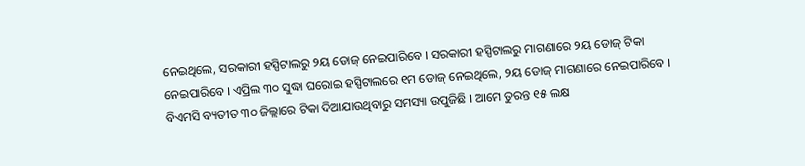ନେଇଥିଲେ, ସରକାରୀ ହସ୍ପିଟାଲରୁ ୨ୟ ଡୋଜ୍ ନେଇପାରିବେ । ସରକାରୀ ହସ୍ପିଟାଲରୁ ମାଗଣାରେ ୨ୟ ଡୋଜ୍ ଟିକା ନେଇପାରିବେ । ଏପ୍ରିଲ ୩୦ ସୁଦ୍ଧା ଘରୋଇ ହସ୍ପିଟାଲରେ ୧ମ ଡୋଜ୍ ନେଇଥିଲେ, ୨ୟ ଡୋଜ୍ ମାଗଣାରେ ନେଇପାରିବେ । ବିଏମସି ବ୍ୟତୀତ ୩୦ ଜିଲ୍ଲାରେ ଟିକା ଦିଆଯାଉଥିବାରୁ ସମସ୍ୟା ଉପୁଜିଛି । ଆମେ ତୁରନ୍ତ ୧୫ ଲକ୍ଷ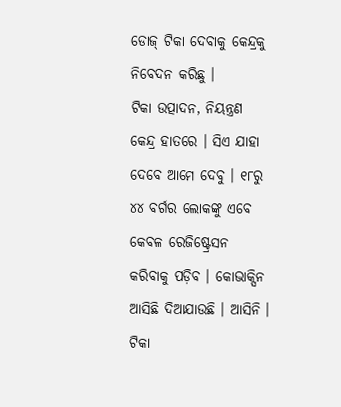ଡୋଜ୍ ଟିକା ଦେବାକୁ କେନ୍ଦ୍ରକୁ ନିବେଦନ କରିଛୁ ।
ଟିକା ଉତ୍ପାଦନ, ନିୟନ୍ତ୍ରଣ କେନ୍ଦ୍ର ହାତରେ । ସିଏ ଯାହା ଦେବେ ଆମେ ଦେବୁ । ୧୮ରୁ ୪୪ ବର୍ଗର ଲୋକଙ୍କୁ ଏବେ କେବଳ ରେଜିଷ୍ଟ୍ରେସନ କରିବାକୁ ପଡ଼ିବ । କୋଭାକ୍ସିନ ଆସିଛି ଦିଆଯାଉଛି । ଆସିନି । ଟିକା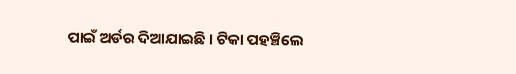ପାଇଁ ଅର୍ଡର ଦିଆଯାଇଛି । ଟିକା ପହଞ୍ଚିଲେ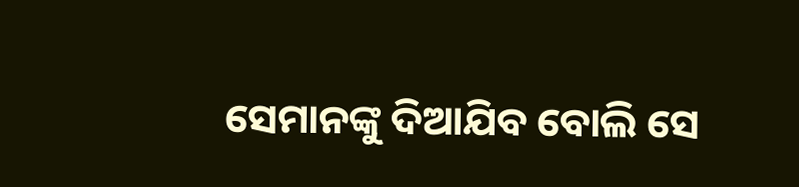ସେମାନଙ୍କୁ ଦିଆଯିବ ବୋଲି ସେ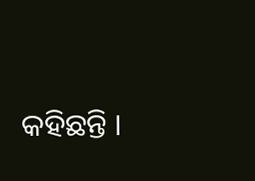କହିଛନ୍ତି ।